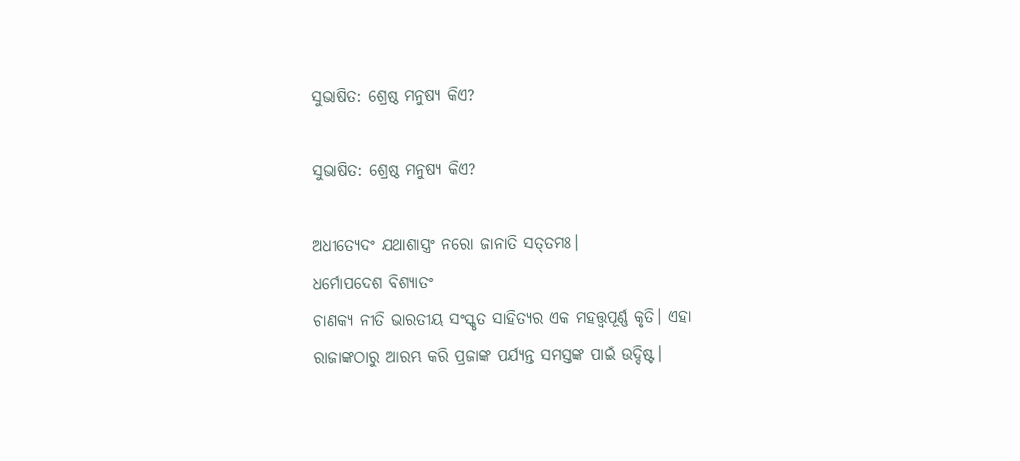ସୁଭାଷିତ: ଶ୍ରେଷ୍ଠ ମନୁଷ୍ୟ କିଏ?

ସୁଭାଷିତ: ଶ୍ରେଷ୍ଠ ମନୁଷ୍ୟ କିଏ?

ଅଧୀତ୍ୟେଦଂ ଯଥାଶାସ୍ତ୍ରଂ ନରୋ ଜାନାତି ସତ୍‌ତମଃ।
ଧର୍ମୋପଦେଶ ବିଶ୍ୟାତଂ
ଚାଣକ୍ୟ ନୀତି ଭାରତୀୟ ସଂସ୍କୃତ ସାହିତ୍ୟର ଏକ ମହତ୍ତ୍ୱପୂର୍ଣ୍ଣ କୃତି। ଏହା ରାଜାଙ୍କଠାରୁ ଆରମ୍ଭ କରି ପ୍ରଜାଙ୍କ ପର୍ଯ୍ୟନ୍ତ ସମସ୍ତଙ୍କ ପାଇଁ ଉଦ୍ଦିଷ୍ଟ।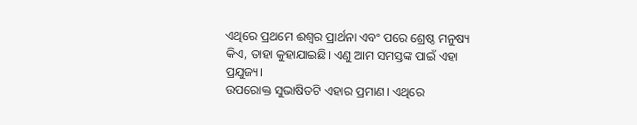ଏଥିରେ ପ୍ରଥମେ ଈଶ୍ୱର ପ୍ରାର୍ଥନା ଏବଂ ପରେ ଶ୍ରେଷ୍ଠ ମନୁଷ୍ୟ କିଏ, ତାହା କୁହାଯାଇଛି। ଏଣୁ ଆମ ସମସ୍ତଙ୍କ ପାଇଁ ଏହା ପ୍ରଯୁଜ୍ୟ।
ଉପରୋକ୍ତ ସୁଭାଷିତଟି ଏହାର ପ୍ରମାଣ। ଏଥିରେ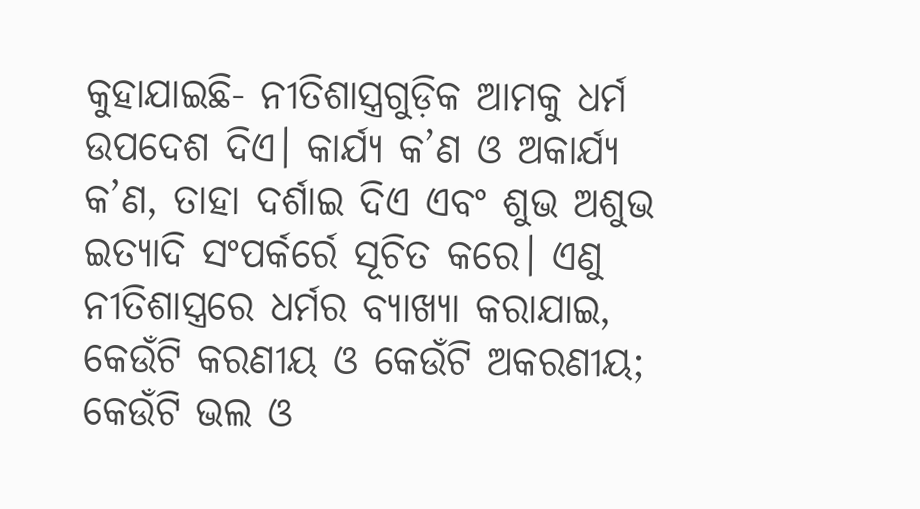କୁହାଯାଇଛି- ନୀତିଶାସ୍ତ୍ରଗୁଡ଼ିକ ଆମକୁ ଧର୍ମ ଉପଦେଶ ଦିଏ। କାର୍ଯ୍ୟ କ’ଣ ଓ ଅକାର୍ଯ୍ୟ କ’ଣ, ତାହା ଦର୍ଶାଇ ଦିଏ ଏବଂ ଶୁଭ ଅଶୁଭ ଇତ୍ୟାଦି ସଂପର୍କର୍ରେ ସୂଚିତ କରେ। ଏଣୁ ନୀତିଶାସ୍ତ୍ରରେ ଧର୍ମର ବ୍ୟାଖ୍ୟା କରାଯାଇ, କେଉଁଟି କରଣୀୟ ଓ କେଉଁଟି ଅକରଣୀୟ; କେଉଁଟି ଭଲ ଓ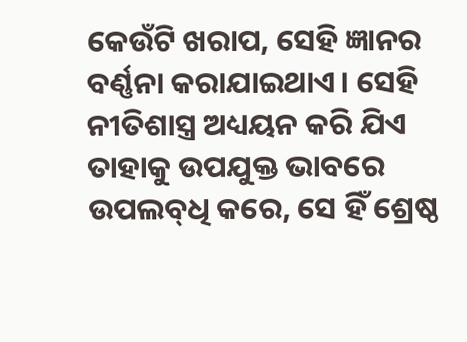କେଉଁଟି ଖରାପ, ସେହି ଜ୍ଞାନର ବର୍ଣ୍ଣନା କରାଯାଇଥାଏ। ସେହି ନୀତିଶାସ୍ତ୍ର ଅଧ୍ୟୟନ କରି ଯିଏ ତାହାକୁ ଉପଯୁକ୍ତ ଭାବରେ ଉପଲବ୍‌ଧି କରେ, ସେ ହିଁ ଶ୍ରେଷ୍ଠ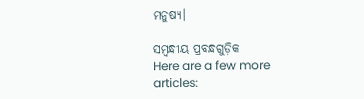ମନୁଷ୍ୟ।

ସମ୍ବନ୍ଧୀୟ ପ୍ରବନ୍ଧଗୁଡ଼ିକ
Here are a few more articles: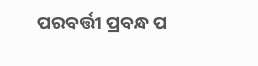ପରବର୍ତ୍ତୀ ପ୍ରବନ୍ଧ ପ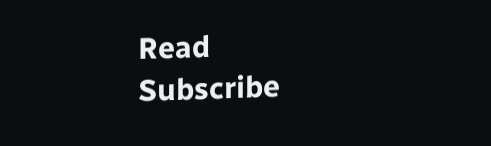Read
Subscribe